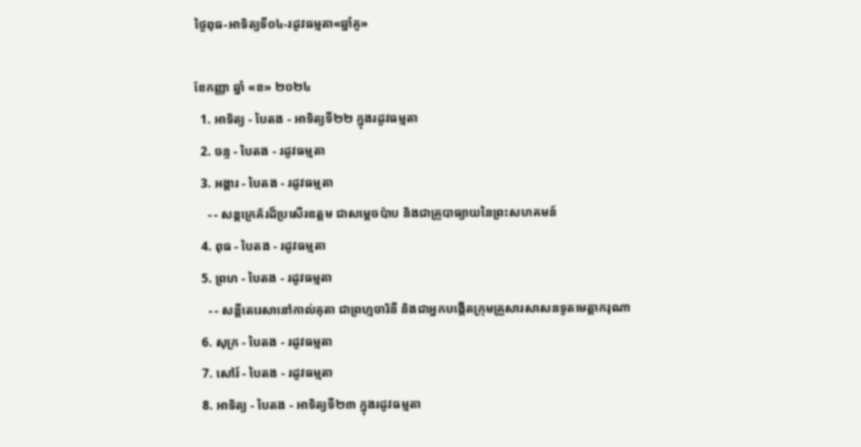ថ្ងៃពុធ-អាទិត្យទី០៤-រដូវធម្មតា«ឆ្នាំគូ»

ខែកញ្ញា ឆ្នាំ «ខ» ២០២៤
  1. អាទិត្យ - បៃតង - អាទិត្យទី២២ ក្នុងរដូវធម្មតា
  2. ចន្ទ - បៃតង - រដូវធម្មតា
  3. អង្គារ - បៃតង - រដូវធម្មតា
    - - សន្តក្រេគ័រដ៏ប្រសើរឧត្តម ជាសម្ដេចប៉ាប និងជាគ្រូបាធ្យាយនៃព្រះសហគមន៍
  4. ពុធ - បៃតង - រដូវធម្មតា
  5. ព្រហ - បៃតង - រដូវធម្មតា
    - - សន្តីតេរេសានៅកាល់គុតា ជាព្រហ្មចារិនី និងជាអ្នកបង្កើតក្រុមគ្រួសារសាសនទូតមេត្ដាករុណា
  6. សុក្រ - បៃតង - រដូវធម្មតា
  7. សៅរ៍ - បៃតង - រដូវធម្មតា
  8. អាទិត្យ - បៃតង - អាទិត្យទី២៣ ក្នុងរដូវធម្មតា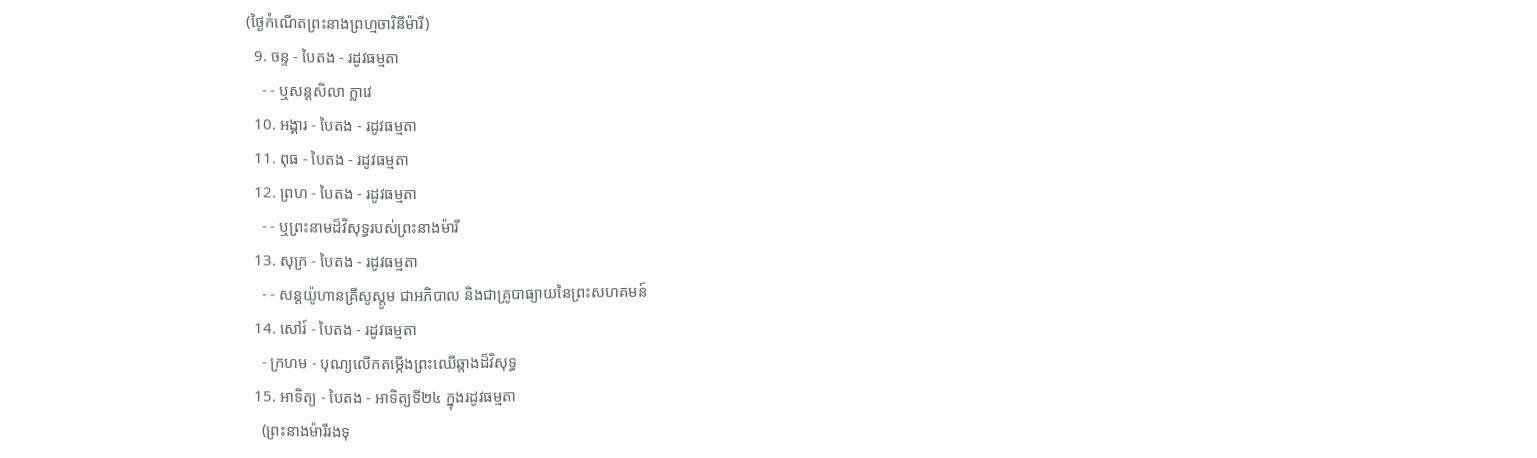(ថ្ងៃកំណើតព្រះនាងព្រហ្មចារិនីម៉ារី)
  9. ចន្ទ - បៃតង - រដូវធម្មតា
    - - ឬសន្តសិលា ក្លាវេ
  10. អង្គារ - បៃតង - រដូវធម្មតា
  11. ពុធ - បៃតង - រដូវធម្មតា
  12. ព្រហ - បៃតង - រដូវធម្មតា
    - - ឬព្រះនាមដ៏វិសុទ្ធរបស់ព្រះនាងម៉ារី
  13. សុក្រ - បៃតង - រដូវធម្មតា
    - - សន្តយ៉ូហានគ្រីសូស្តូម ជាអភិបាល និងជាគ្រូបាធ្យាយនៃព្រះសហគមន៍
  14. សៅរ៍ - បៃតង - រដូវធម្មតា
    - ក្រហម - បុណ្យលើកតម្កើងព្រះឈើឆ្កាងដ៏វិសុទ្ធ
  15. អាទិត្យ - បៃតង - អាទិត្យទី២៤ ក្នុងរដូវធម្មតា
    (ព្រះនាងម៉ារីរងទុ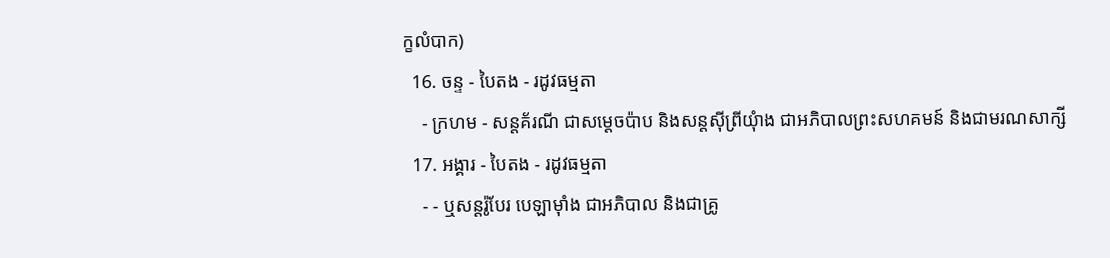ក្ខលំបាក)
  16. ចន្ទ - បៃតង - រដូវធម្មតា
    - ក្រហម - សន្តគ័រណី ជាសម្ដេចប៉ាប និងសន្តស៊ីព្រីយុំាង ជាអភិបាលព្រះសហគមន៍ និងជាមរណសាក្សី
  17. អង្គារ - បៃតង - រដូវធម្មតា
    - - ឬសន្តរ៉ូបែរ បេឡាម៉ាំង ជាអភិបាល និងជាគ្រូ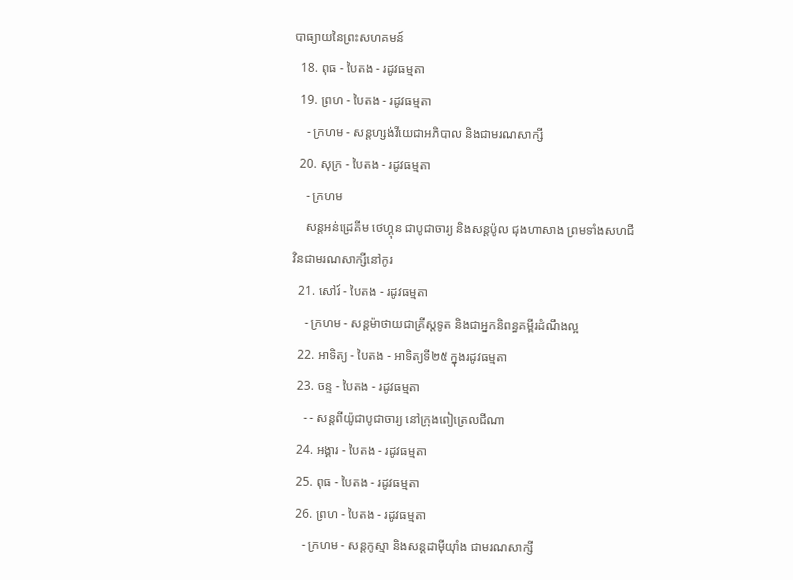បាធ្យាយនៃព្រះសហគមន៍
  18. ពុធ - បៃតង - រដូវធម្មតា
  19. ព្រហ - បៃតង - រដូវធម្មតា
    - ក្រហម - សន្តហ្សង់វីយេជាអភិបាល និងជាមរណសាក្សី
  20. សុក្រ - បៃតង - រដូវធម្មតា
    - ក្រហម
    សន្តអន់ដ្រេគីម ថេហ្គុន ជាបូជាចារ្យ និងសន្តប៉ូល ជុងហាសាង ព្រមទាំងសហជីវិនជាមរណសាក្សីនៅកូរ
  21. សៅរ៍ - បៃតង - រដូវធម្មតា
    - ក្រហម - សន្តម៉ាថាយជាគ្រីស្តទូត និងជាអ្នកនិពន្ធគម្ពីរដំណឹងល្អ
  22. អាទិត្យ - បៃតង - អាទិត្យទី២៥ ក្នុងរដូវធម្មតា
  23. ចន្ទ - បៃតង - រដូវធម្មតា
    - - សន្តពីយ៉ូជាបូជាចារ្យ នៅក្រុងពៀត្រេលជីណា
  24. អង្គារ - បៃតង - រដូវធម្មតា
  25. ពុធ - បៃតង - រដូវធម្មតា
  26. ព្រហ - បៃតង - រដូវធម្មតា
    - ក្រហម - សន្តកូស្មា និងសន្តដាម៉ីយុាំង ជាមរណសាក្សី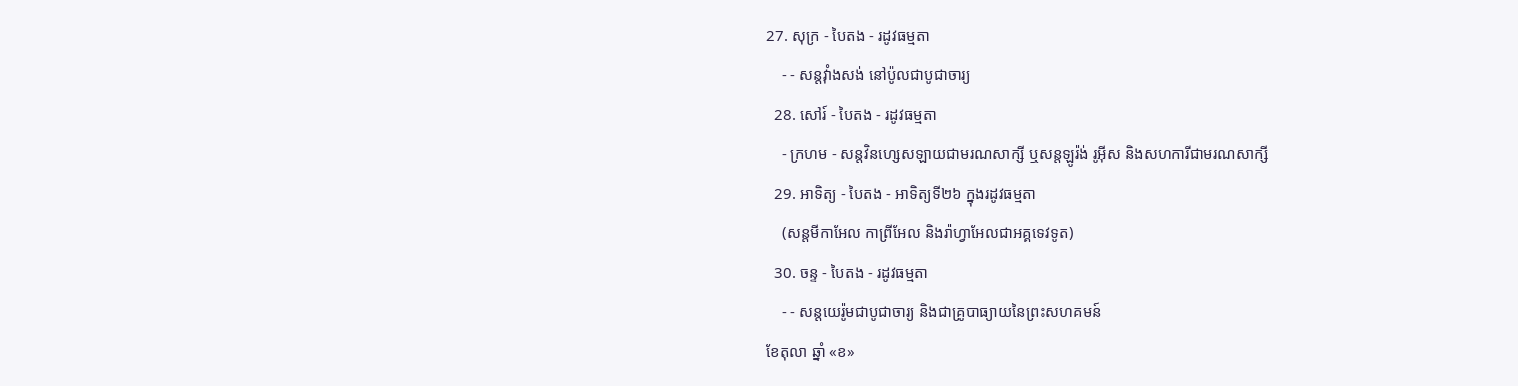27. សុក្រ - បៃតង - រដូវធម្មតា
    - - សន្តវុាំងសង់ នៅប៉ូលជាបូជាចារ្យ
  28. សៅរ៍ - បៃតង - រដូវធម្មតា
    - ក្រហម - សន្តវិនហ្សេសឡាយជាមរណសាក្សី ឬសន្តឡូរ៉ង់ រូអ៊ីស និងសហការីជាមរណសាក្សី
  29. អាទិត្យ - បៃតង - អាទិត្យទី២៦ ក្នុងរដូវធម្មតា
    (សន្តមីកាអែល កាព្រីអែល និងរ៉ាហ្វាអែលជាអគ្គទេវទូត)
  30. ចន្ទ - បៃតង - រដូវធម្មតា
    - - សន្ដយេរ៉ូមជាបូជាចារ្យ និងជាគ្រូបាធ្យាយនៃព្រះសហគមន៍
ខែតុលា ឆ្នាំ «ខ»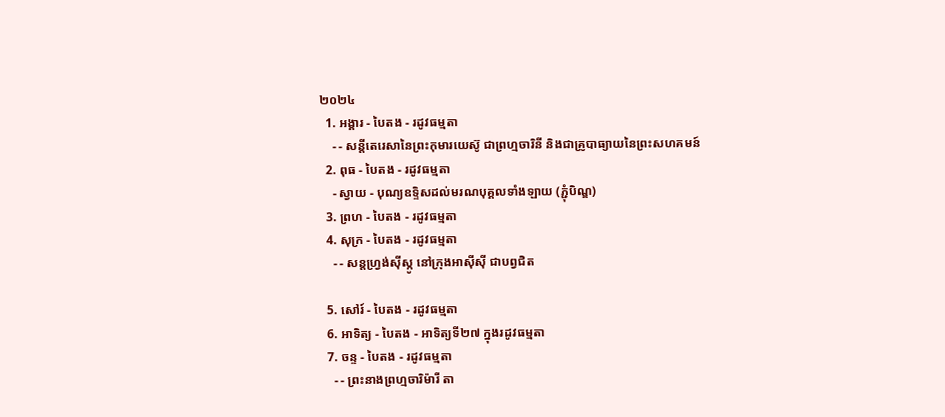២០២៤
  1. អង្គារ - បៃតង - រដូវធម្មតា
    - - សន្តីតេរេសានៃព្រះកុមារយេស៊ូ ជាព្រហ្មចារិនី និងជាគ្រូបាធ្យាយនៃព្រះសហគមន៍
  2. ពុធ - បៃតង - រដូវធម្មតា
    - ស្វាយ - បុណ្យឧទ្ទិសដល់មរណបុគ្គលទាំងឡាយ (ភ្ជុំបិណ្ឌ)
  3. ព្រហ - បៃតង - រដូវធម្មតា
  4. សុក្រ - បៃតង - រដូវធម្មតា
    - - សន្តហ្វ្រង់ស៊ីស្កូ នៅក្រុងអាស៊ីស៊ី ជាបព្វជិត

  5. សៅរ៍ - បៃតង - រដូវធម្មតា
  6. អាទិត្យ - បៃតង - អាទិត្យទី២៧ ក្នុងរដូវធម្មតា
  7. ចន្ទ - បៃតង - រដូវធម្មតា
    - - ព្រះនាងព្រហ្មចារិម៉ារី តា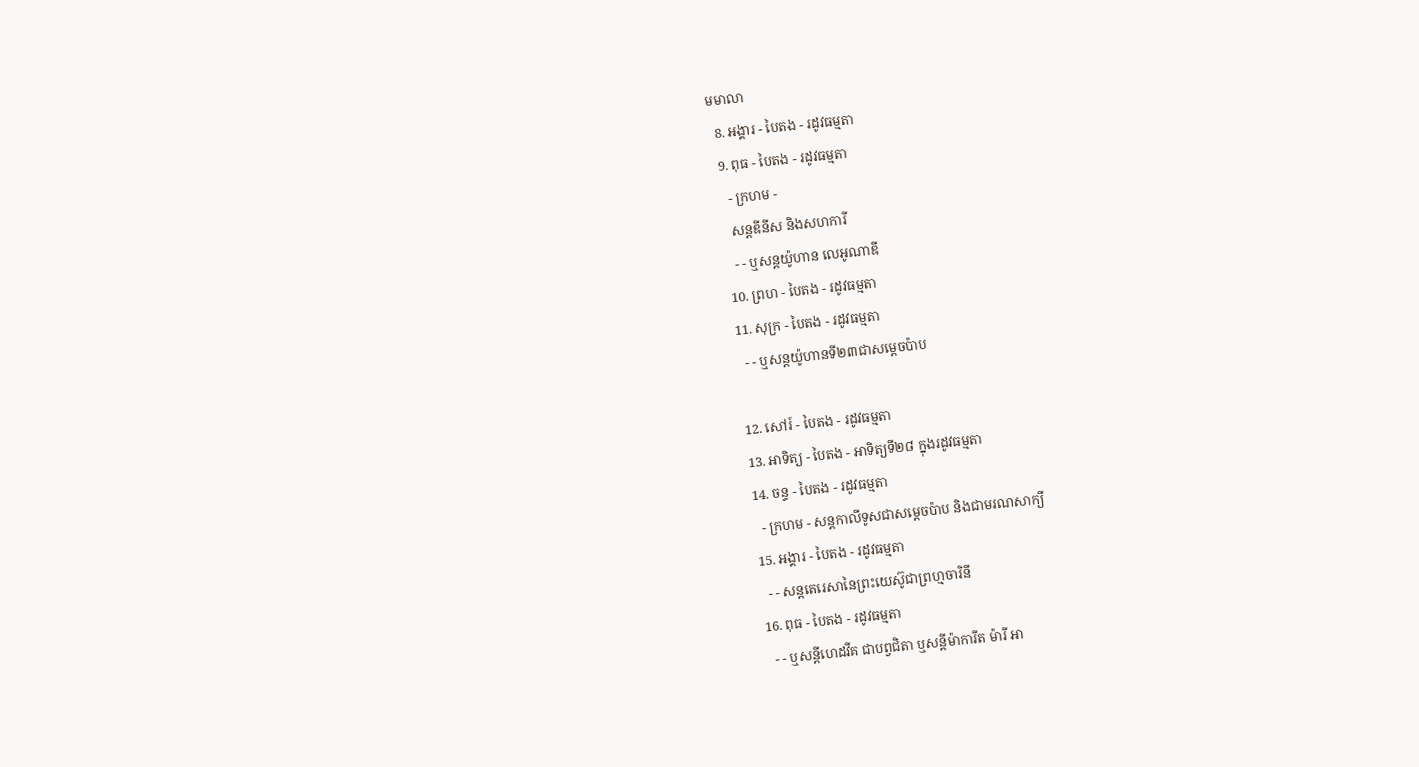មមាលា
  8. អង្គារ - បៃតង - រដូវធម្មតា
  9. ពុធ - បៃតង - រដូវធម្មតា
    - ក្រហម -
    សន្តឌីនីស និងសហការី
    - - ឬសន្តយ៉ូហាន លេអូណាឌី
  10. ព្រហ - បៃតង - រដូវធម្មតា
  11. សុក្រ - បៃតង - រដូវធម្មតា
    - - ឬសន្តយ៉ូហានទី២៣ជាសម្តេចប៉ាប

  12. សៅរ៍ - បៃតង - រដូវធម្មតា
  13. អាទិត្យ - បៃតង - អាទិត្យទី២៨ ក្នុងរដូវធម្មតា
  14. ចន្ទ - បៃតង - រដូវធម្មតា
    - ក្រហម - សន្ដកាលីទូសជាសម្ដេចប៉ាប និងជាមរណសាក្យី
  15. អង្គារ - បៃតង - រដូវធម្មតា
    - - សន្តតេរេសានៃព្រះយេស៊ូជាព្រហ្មចារិនី
  16. ពុធ - បៃតង - រដូវធម្មតា
    - - ឬសន្ដីហេដវីគ ជាបព្វជិតា ឬសន្ដីម៉ាការីត ម៉ារី អា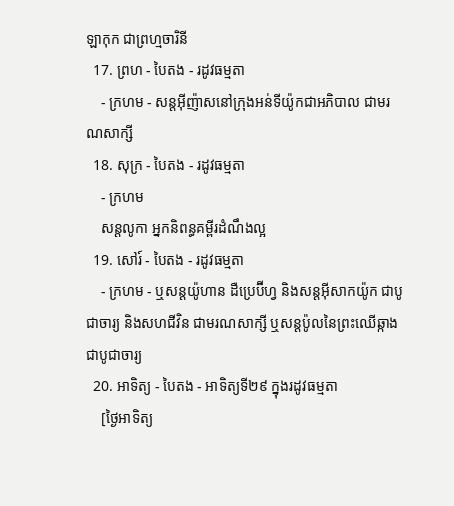ឡាកុក ជាព្រហ្មចារិនី
  17. ព្រហ - បៃតង - រដូវធម្មតា
    - ក្រហម - សន្តអ៊ីញ៉ាសនៅក្រុងអន់ទីយ៉ូកជាអភិបាល ជាមរណសាក្សី
  18. សុក្រ - បៃតង - រដូវធម្មតា
    - ក្រហម
    សន្តលូកា អ្នកនិពន្ធគម្ពីរដំណឹងល្អ
  19. សៅរ៍ - បៃតង - រដូវធម្មតា
    - ក្រហម - ឬសន្ដយ៉ូហាន ដឺប្រេប៊ីហ្វ និងសន្ដអ៊ីសាកយ៉ូក ជាបូជាចារ្យ និងសហជីវិន ជាមរណសាក្សី ឬសន្ដប៉ូលនៃព្រះឈើឆ្កាងជាបូជាចារ្យ
  20. អាទិត្យ - បៃតង - អាទិត្យទី២៩ ក្នុងរដូវធម្មតា
    [ថ្ងៃអាទិត្យ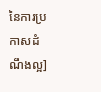នៃការប្រកាសដំណឹងល្អ]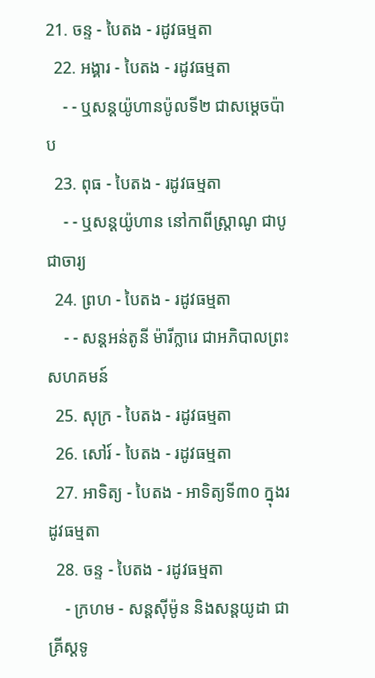21. ចន្ទ - បៃតង - រដូវធម្មតា
  22. អង្គារ - បៃតង - រដូវធម្មតា
    - - ឬសន្តយ៉ូហានប៉ូលទី២ ជាសម្ដេចប៉ាប
  23. ពុធ - បៃតង - រដូវធម្មតា
    - - ឬសន្ដយ៉ូហាន នៅកាពីស្រ្ដាណូ ជាបូជាចារ្យ
  24. ព្រហ - បៃតង - រដូវធម្មតា
    - - សន្តអន់តូនី ម៉ារីក្លារេ ជាអភិបាលព្រះសហគមន៍
  25. សុក្រ - បៃតង - រដូវធម្មតា
  26. សៅរ៍ - បៃតង - រដូវធម្មតា
  27. អាទិត្យ - បៃតង - អាទិត្យទី៣០ ក្នុងរដូវធម្មតា
  28. ចន្ទ - បៃតង - រដូវធម្មតា
    - ក្រហម - សន្ដស៊ីម៉ូន និងសន្ដយូដា ជាគ្រីស្ដទូ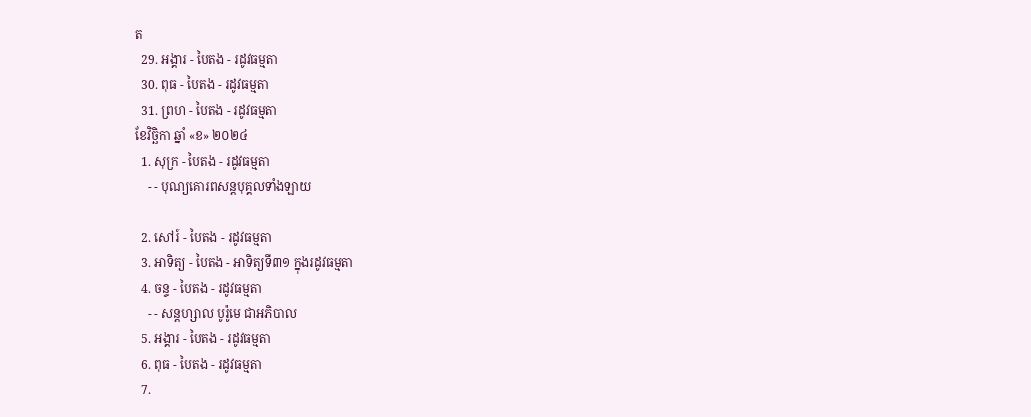ត
  29. អង្គារ - បៃតង - រដូវធម្មតា
  30. ពុធ - បៃតង - រដូវធម្មតា
  31. ព្រហ - បៃតង - រដូវធម្មតា
ខែវិច្ឆិកា ឆ្នាំ «ខ» ២០២៤
  1. សុក្រ - បៃតង - រដូវធម្មតា
    - - បុណ្យគោរពសន្ដបុគ្គលទាំងឡាយ

  2. សៅរ៍ - បៃតង - រដូវធម្មតា
  3. អាទិត្យ - បៃតង - អាទិត្យទី៣១ ក្នុងរដូវធម្មតា
  4. ចន្ទ - បៃតង - រដូវធម្មតា
    - - សន្ដហ្សាល បូរ៉ូមេ ជាអភិបាល
  5. អង្គារ - បៃតង - រដូវធម្មតា
  6. ពុធ - បៃតង - រដូវធម្មតា
  7.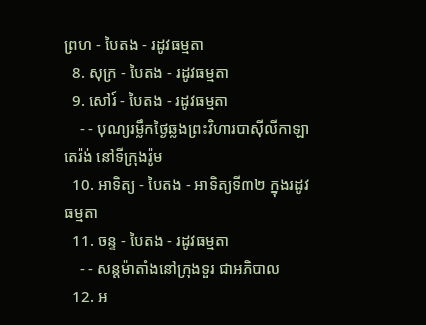ព្រហ - បៃតង - រដូវធម្មតា
  8. សុក្រ - បៃតង - រដូវធម្មតា
  9. សៅរ៍ - បៃតង - រដូវធម្មតា
    - - បុណ្យរម្លឹកថ្ងៃឆ្លងព្រះវិហារបាស៊ីលីកាឡាតេរ៉ង់ នៅទីក្រុងរ៉ូម
  10. អាទិត្យ - បៃតង - អាទិត្យទី៣២ ក្នុងរដូវធម្មតា
  11. ចន្ទ - បៃតង - រដូវធម្មតា
    - - សន្ដម៉ាតាំងនៅក្រុងទួរ ជាអភិបាល
  12. អ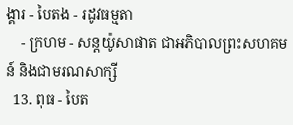ង្គារ - បៃតង - រដូវធម្មតា
    - ក្រហម - សន្ដយ៉ូសាផាត ជាអភិបាលព្រះសហគមន៍ និងជាមរណសាក្សី
  13. ពុធ - បៃត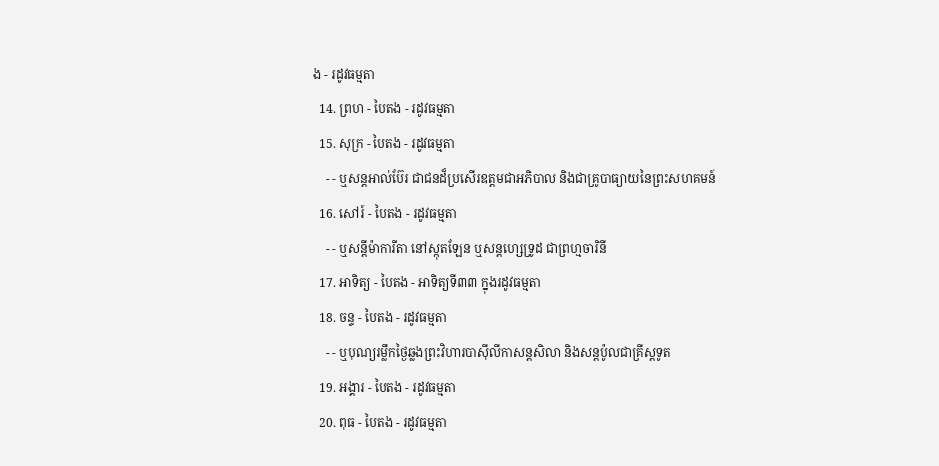ង - រដូវធម្មតា
  14. ព្រហ - បៃតង - រដូវធម្មតា
  15. សុក្រ - បៃតង - រដូវធម្មតា
    - - ឬសន្ដអាល់ប៊ែរ ជាជនដ៏ប្រសើរឧត្ដមជាអភិបាល និងជាគ្រូបាធ្យាយនៃព្រះសហគមន៍
  16. សៅរ៍ - បៃតង - រដូវធម្មតា
    - - ឬសន្ដីម៉ាការីតា នៅស្កុតឡែន ឬសន្ដហ្សេទ្រូដ ជាព្រហ្មចារិនី
  17. អាទិត្យ - បៃតង - អាទិត្យទី៣៣ ក្នុងរដូវធម្មតា
  18. ចន្ទ - បៃតង - រដូវធម្មតា
    - - ឬបុណ្យរម្លឹកថ្ងៃឆ្លងព្រះវិហារបាស៊ីលីកាសន្ដសិលា និងសន្ដប៉ូលជាគ្រីស្ដទូត
  19. អង្គារ - បៃតង - រដូវធម្មតា
  20. ពុធ - បៃតង - រដូវធម្មតា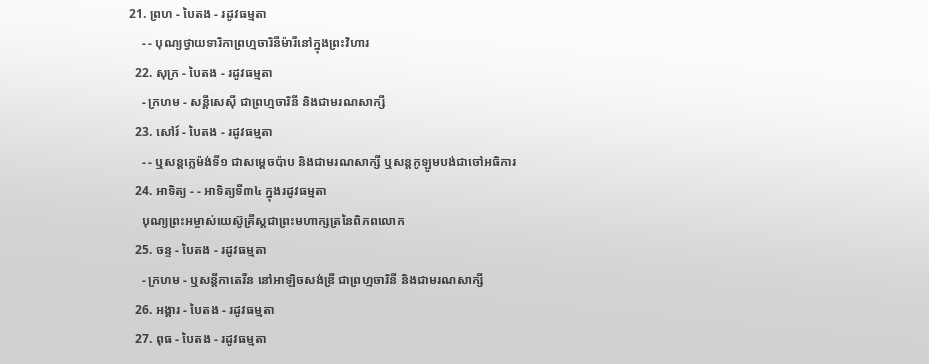21. ព្រហ - បៃតង - រដូវធម្មតា
    - - បុណ្យថ្វាយទារិកាព្រហ្មចារិនីម៉ារីនៅក្នុងព្រះវិហារ
  22. សុក្រ - បៃតង - រដូវធម្មតា
    - ក្រហម - សន្ដីសេស៊ី ជាព្រហ្មចារិនី និងជាមរណសាក្សី
  23. សៅរ៍ - បៃតង - រដូវធម្មតា
    - - ឬសន្ដក្លេម៉ង់ទី១ ជាសម្ដេចប៉ាប និងជាមរណសាក្សី ឬសន្ដកូឡូមបង់ជាចៅអធិការ
  24. អាទិត្យ - - អាទិត្យទី៣៤ ក្នុងរដូវធម្មតា
    បុណ្យព្រះអម្ចាស់យេស៊ូគ្រីស្ដជាព្រះមហាក្សត្រនៃពិភពលោក
  25. ចន្ទ - បៃតង - រដូវធម្មតា
    - ក្រហម - ឬសន្ដីកាតេរីន នៅអាឡិចសង់ឌ្រី ជាព្រហ្មចារិនី និងជាមរណសាក្សី
  26. អង្គារ - បៃតង - រដូវធម្មតា
  27. ពុធ - បៃតង - រដូវធម្មតា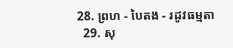28. ព្រហ - បៃតង - រដូវធម្មតា
  29. សុ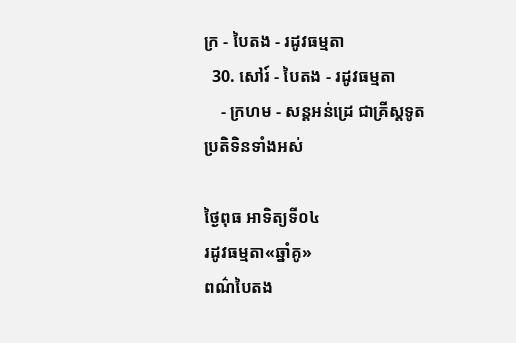ក្រ - បៃតង - រដូវធម្មតា
  30. សៅរ៍ - បៃតង - រដូវធម្មតា
    - ក្រហម - សន្ដអន់ដ្រេ ជាគ្រីស្ដទូត
ប្រតិទិនទាំងអស់

ថ្ងៃពុធ អាទិត្យទី០៤
រដូវធម្មតា«ឆ្នាំគូ»
ពណ៌បៃតង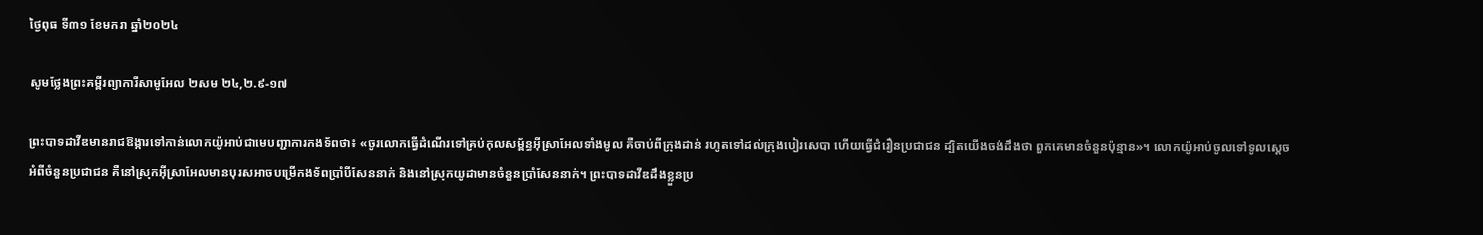ថ្ងៃពុធ ទី៣១ ខែមករា ឆ្នាំ២០២៤

សូមថ្លែងព្រះគម្ពីរព្យាការីសាមូអែល ២សម ២៤,២.៩-១៧

ព្រះបាទដាវីឌមានរាជឱង្ការទៅកាន់លោកយ៉ូអាប់ជាមេបញ្ជាការកងទ័ពថា៖ «ចូរលោកធ្វើដំណើរទៅគ្រប់កុលសម្ព័ន្ធអ៊ីស្រាអែលទាំងមូល គឺចាប់ពីក្រុងដាន់ រហូតទៅដល់ក្រុងបៀរសេបា ហើយធ្វើជំរឿនប្រជាជន ដ្បិតយើងចង់ដឹងថា ពួកគេមានចំនួនប៉ុន្មាន»។ លោកយ៉ូអាប់ចូលទៅទូលស្តេចអំពីចំនួនប្រជាជន គឺនៅស្រុកអ៊ីស្រាអែលមានបុរសអាចបម្រើកងទ័ពប្រាំបីសែននាក់ និងនៅស្រុកយូដាមានចំនួនប្រាំសែននាក់។ ព្រះបាទដាវីឌដឹងខ្លួនប្រ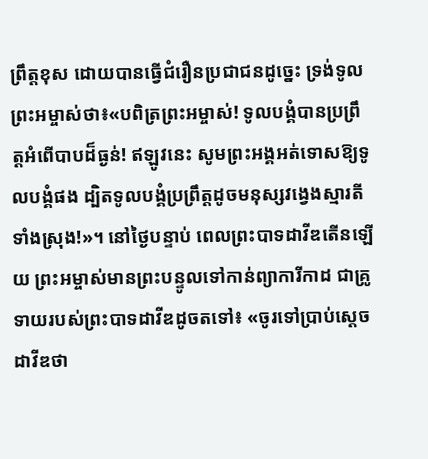ព្រឹត្តខុស ដោយបានធ្វើជំរឿនប្រជាជនដូច្នេះ ទ្រង់ទូលព្រះអម្ចាស់ថា៖«បពិត្រព្រះអម្ចាស់! ទូលបង្គំបានប្រព្រឹត្តអំពើបាបដ៏ធ្ងន់! ឥឡូវនេះ សូមព្រះអង្គអត់ទោសឱ្យទូលបង្គំផង ដ្បិតទូលបង្គំប្រព្រឹត្តដូចមនុស្សវង្វេងស្មារតីទាំងស្រុង!»។ នៅថ្ងៃបន្ទាប់ ពេលព្រះបាទដាវីឌតើនឡើយ ព្រះអម្ចាស់មានព្រះបន្ទូលទៅកាន់ព្យាការីកាដ ជាគ្រូទាយរបស់ព្រះបាទដាវីឌដូចតទៅ៖ «ចូរទៅប្រាប់ស្តេចដាវីឌថា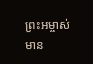ព្រះអម្ចាស់មាន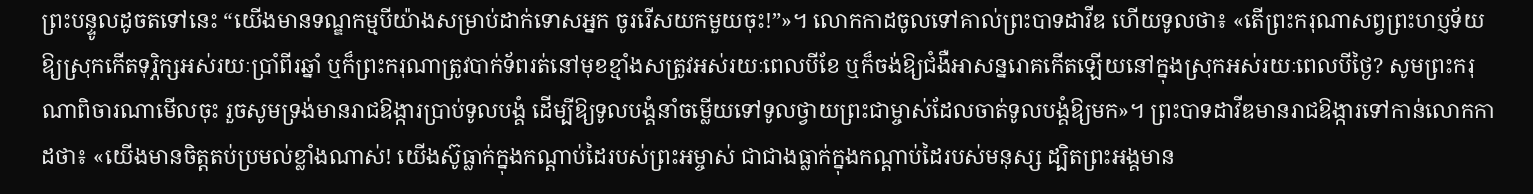ព្រះបន្ទូលដូចតទៅនេះ “យើងមានទណ្ឌកម្មបីយ៉ាងសម្រាប់ដាក់ទោសអ្នក ចូររើសយកមួយចុះ!”»។ លោកកាដចូលទៅគាល់ព្រះបាទដាវីឌ ហើយទូលថា៖ «តើព្រះករុណាសព្វព្រះហប្ញទ័យឱ្យស្រុកកើតទុរ្ភិក្សអស់រយៈប្រាំពីរឆ្នាំ ឬក៏ព្រះករុណាត្រូវបាក់ទ័ពរត់នៅមុខខ្មាំងសត្រូវអស់រយៈពេលបីខែ ឬក៏ចង់ឱ្យជំងឺអាសន្នរោគកើតឡើយនៅក្នុងស្រុកអស់រយៈពេលបីថ្ងៃ? សូមព្រះករុណាពិចារណាមើលចុះ រួចសូមទ្រង់មានរាជឱង្ការប្រាប់ទូលបង្គំ ដើម្បីឱ្យទូលបង្គំនាំចម្លើយទៅទូលថ្វាយព្រះជាម្ចាស់ដែលចាត់ទូលបង្គំឱ្យមក»។ ព្រះបាទដាវីឌមានរាជឱង្ការទៅកាន់លោកកាដថា៖ «យើងមានចិត្តតប់ប្រមល់ខ្លាំងណាស់! យើងស៊ូធ្លាក់ក្នុងកណ្តាប់ដៃរបស់ព្រះអម្ចាស់ ជាជាងធ្លាក់ក្នុងកណ្តាប់ដៃរបស់មនុស្ស ដ្បិតព្រះអង្គមាន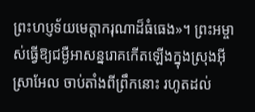ព្រះហប្ញទ័យមេត្តាករុណាដ៏ធំធេង»។ ព្រះអម្ចាស់ធ្វើឱ្យជម្ងឺអាសន្នរោគកើតឡើងក្នុងស្រុងអ៊ីស្រាអែល ចាប់តាំងពីព្រឹកនោះ រហូតដល់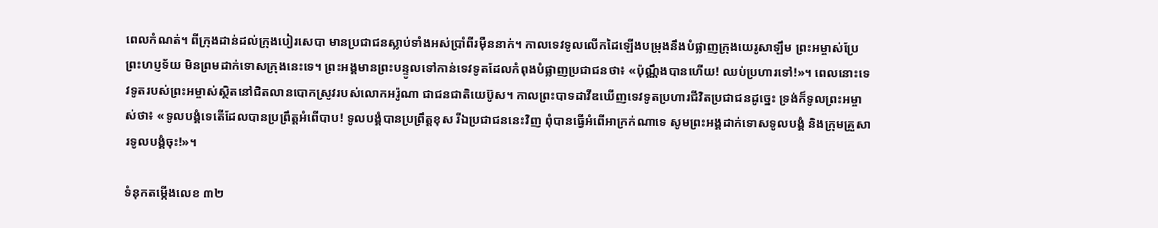ពេលកំណត់។ ពីក្រុងដាន់ដល់ក្រុងបៀរសេបា មានប្រជាជនស្លាប់ទាំងអស់ប្រាំពីរម៉ឺននាក់។ កាលទេវទូលលើកដៃឡើងបម្រុងនឹងបំផ្លាញក្រុងយេរូសាឡឹម ព្រះអម្ចាស់ប្រែព្រះហប្ញទ័យ មិនព្រមដាក់ទោសក្រុងនេះទេ។ ព្រះអង្គមានព្រះបន្ទូលទៅកាន់ទេវទូតដែលកំពុងបំផ្លាញប្រជាជនថា៖ «ប៉ុណ្ណឹងបានហើយ! ឈប់ប្រហារទៅ!»។ ពេលនោះទេវទូតរបស់ព្រះអម្ចាស់ស្ថិតនៅជិតលានបោកស្រូវរបស់លោកអរ៉ូណា ជាជនជាតិយេប៊ូស។ កាលព្រះបាទដាវីឌឃើញទេវទូតប្រហារជីវិតប្រជាជនដូច្នេះ ទ្រង់ក៏ទូលព្រះអម្ចាស់ថា៖ «ទូលបង្គំទេតើដែលបានប្រព្រឹត្តអំពើបាប! ទូលបង្គំបានប្រព្រឹត្តខុស រីឯប្រជាជននេះវិញ ពុំបានធ្វើអំពើអាក្រក់ណាទេ សូមព្រះអង្គដាក់ទោសទូលបង្គំ និងក្រុមគ្រួសារទូលបង្គំចុះ!»។

ទំនុកតម្កើងលេខ ៣២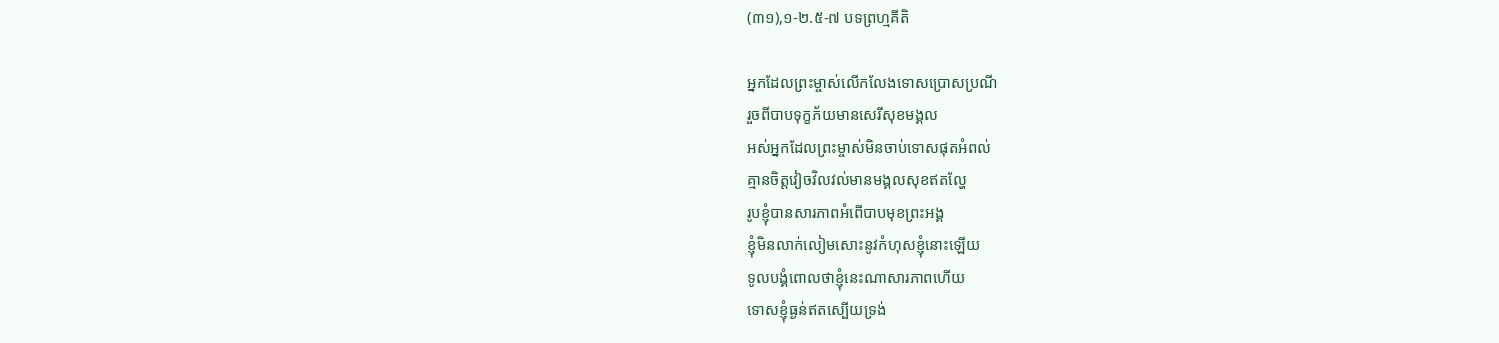(៣១),១-២.៥-៧ បទព្រហ្មគីតិ

អ្នកដែលព្រះម្ចាស់លើកលែងទោសប្រោសប្រណី
រួចពីបាបទុក្ខភ័យមានសេរីសុខមង្គល
អស់អ្នកដែលព្រះម្ចាស់មិនចាប់ទោសផុតអំពល់
គ្មានចិត្តវៀចវិលវល់មានមង្គលសុខឥតល្ហែ
រូបខ្ញុំបានសារភាពអំពើបាបមុខព្រះអង្គ
ខ្ញុំមិនលាក់លៀមសោះនូវកំហុសខ្ញុំនោះឡើយ
ទូលបង្គំពោលថាខ្ញុំនេះណាសារភាពហើយ
ទោសខ្ញុំធ្ងន់ឥតស្បើយទ្រង់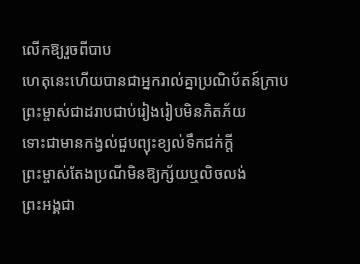លើកឱ្យរួចពីបាប
ហេតុនេះហើយបានជាអ្នករាល់គ្នាប្រណិប័តន៍ក្រាប
ព្រះម្ចាស់ជាដរាបជាប់រៀងរៀបមិនភិតភ័យ
ទោះជាមានកង្វល់ជួបព្យុះខ្យល់ទឹកជក់ក្តី
ព្រះម្ចាស់តែងប្រណីមិនឱ្យក្ស័យឬលិចលង់
ព្រះអង្គជា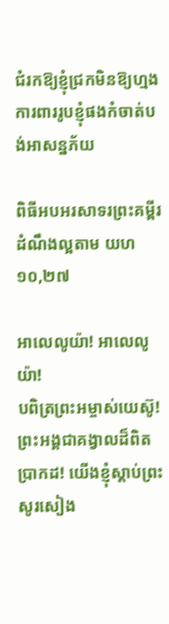ជំរកឱ្យខ្ញុំជ្រកមិនឱ្យហ្មង
ការពាររូបខ្ញុំផងកំចាត់បង់អាសន្នភ័យ

ពិធីអបអរសាទរព្រះគម្ពីរដំណឹងល្អតាម យហ ១០,២៧

អាលេលូយ៉ា! អាលេលូយ៉ា!
បពិត្រព្រះអម្ចាស់យេស៊ូ! ព្រះអង្គជាគង្វាលដ៏ពិតប្រាកដ! យើងខ្ញុំស្តាប់ព្រះសូរសៀង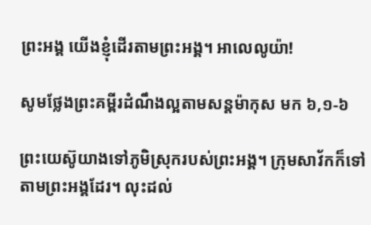ព្រះអង្គ យើងខ្ញុំដើរតាមព្រះអង្គ។ អាលេលូយ៉ា!

សូមថ្លែងព្រះគម្ពីរដំណឹងល្អតាមសន្តម៉ាកុស មក ៦,១-៦

ព្រះយេស៊ូយាងទៅភូមិស្រុករបស់ព្រះអង្គ។ ក្រុមសាវ័កក៏ទៅតាមព្រះអង្គដែរ។ លុះដល់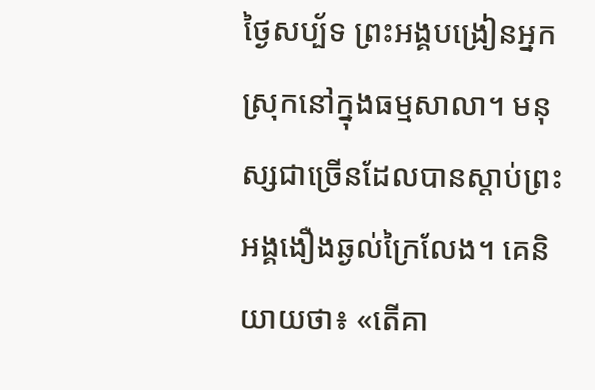ថ្ងៃសប្ប័ទ ព្រះអង្គបង្រៀនអ្នកស្រុកនៅក្នុងធម្មសាលា។ មនុស្សជាច្រើនដែលបានស្តាប់ព្រះអង្គងឿងឆ្ងល់ក្រៃលែង។ គេនិយាយថា៖ «តើគា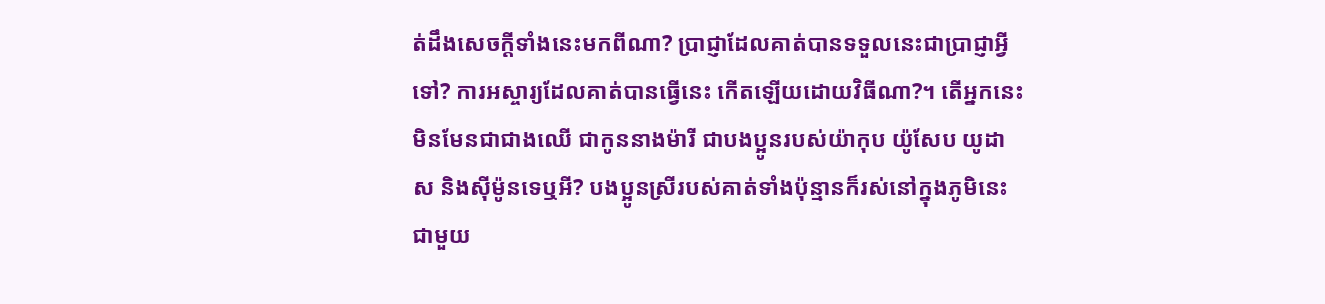ត់ដឹងសេចក្តីទាំងនេះមកពីណា? ប្រាជ្ញាដែលគាត់បានទទួលនេះជាប្រាជ្ញាអ្វីទៅ? ការអស្ចារ្យដែលគាត់បានធ្វើនេះ កើតឡើយដោយវិធីណា?។ តើអ្នកនេះមិនមែនជាជាងឈើ ជាកូននាងម៉ារី ជាបងប្អូនរបស់យ៉ាកុប យ៉ូសែប យូដាស និងស៊ីម៉ូនទេឬអី? បងប្អូនស្រីរបស់គាត់ទាំងប៉ុន្មានក៏រស់នៅក្នុងភូមិនេះជាមួយ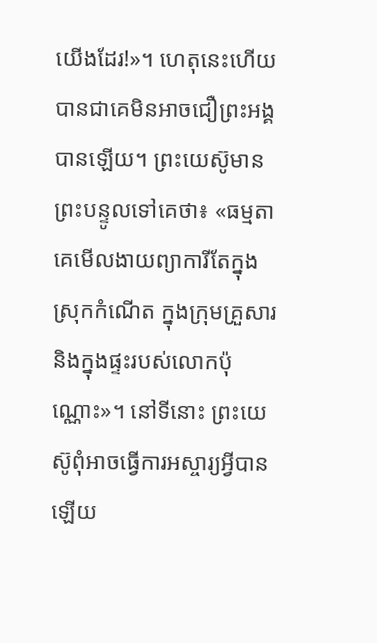យើងដែរ!»។ ហេតុនេះហើយ បានជាគេមិនអាចជឿព្រះអង្គបានឡើយ។ ព្រះយេស៊ូមានព្រះបន្ទូលទៅគេថា៖ «ធម្មតាគេមើលងាយព្យាការីតែក្នុងស្រុកកំណើត ក្នុងក្រុមគ្រួសារ និងក្នុងផ្ទះរបស់លោកប៉ុណ្ណោះ»។ នៅទីនោះ ព្រះយេស៊ូពុំអាចធ្វើការអស្ចារ្យអ្វីបានឡើយ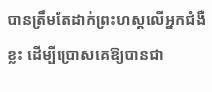បានត្រឹមតែដាក់ព្រះហស្តលើអ្នកជំងឺខ្លះ ដើម្បីប្រោសគេឱ្យបានជា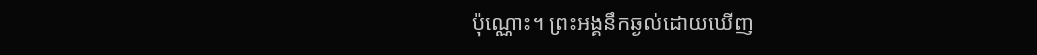ប៉ុណ្ណោះ។ ព្រះអង្គនឹកឆ្ងល់ដោយឃើញ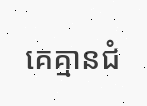គេគ្មានជំ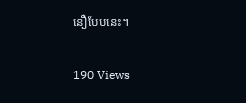នឿបែបនេះ។

190 Views